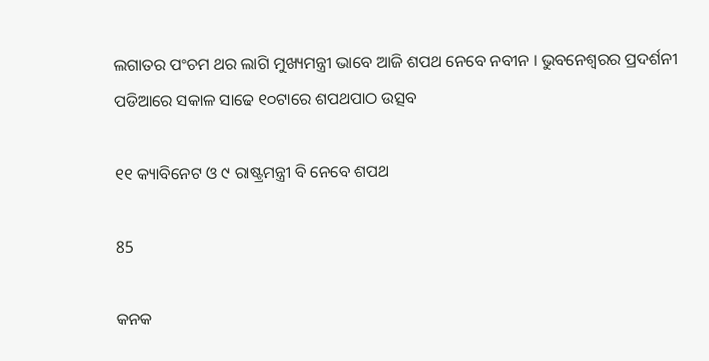ଲଗାତର ପଂଚମ ଥର ଲାଗି ମୁଖ୍ୟମନ୍ତ୍ରୀ ଭାବେ ଆଜି ଶପଥ ନେବେ ନବୀନ । ଭୁବନେଶ୍ୱରର ପ୍ରଦର୍ଶନୀ ପଡିଆରେ ସକାଳ ସାଢେ ୧୦ଟାରେ ଶପଥପାଠ ଉତ୍ସବ

୧୧ କ୍ୟାବିନେଟ ଓ ୯ ରାଷ୍ଟ୍ରମନ୍ତ୍ରୀ ବି ନେବେ ଶପଥ

85

କନକ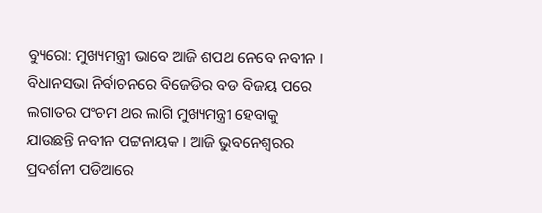ବ୍ୟୁରୋ: ମୁଖ୍ୟମନ୍ତ୍ରୀ ଭାବେ ଆଜି ଶପଥ ନେବେ ନବୀନ । ବିଧାନସଭା ନିର୍ବାଚନରେ ବିଜେଡିର ବଡ ବିଜୟ ପରେ ଲଗାତର ପଂଚମ ଥର ଲାଗି ମୁଖ୍ୟମନ୍ତ୍ରୀ ହେବାକୁ ଯାଉଛନ୍ତି ନବୀନ ପଟ୍ଟନାୟକ । ଆଜି ଭୁବନେଶ୍ୱରର ପ୍ରଦର୍ଶନୀ ପଡିଆରେ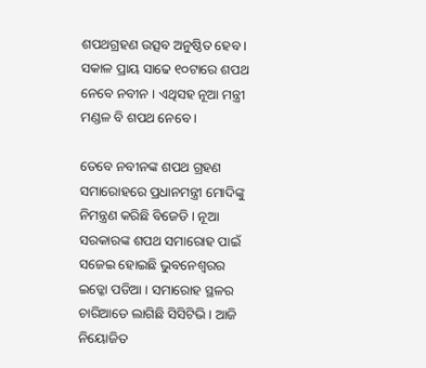ଶପଥଗ୍ରହଣ ଉତ୍ସବ ଅନୁଷ୍ଠିତ ହେବ । ସକାଳ ପ୍ରାୟ ସାଢେ ୧୦ଟାରେ ଶପଥ ନେବେ ନବୀନ । ଏଥିସହ ନୂଆ ମନ୍ତ୍ରୀ ମଣ୍ଡଳ ବି ଶପଥ ନେବେ ।

ତେବେ ନବୀନଙ୍କ ଶପଥ ଗ୍ରହଣ ସମାରୋହରେ ପ୍ରଧାନମନ୍ତ୍ରୀ ମୋଦିଙ୍କୁ ନିମନ୍ତ୍ରଣ କରିଛି ବିଜେଡି । ନୂଆ ସରକାରଙ୍କ ଶପଥ ସମାରୋହ ପାଇଁ ସଜେଇ ହୋଇଛି ଭୁବନେଶ୍ୱରର ଇଡ୍କୋ ପଡିଆ । ସମାରୋହ ସ୍ଥଳର ଚାରିଆଡେ ଲାଗିଛି ସିସିଟିଭି । ଆଜି ନିୟୋଜିତ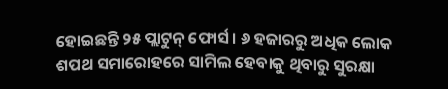ହୋଇଛନ୍ତି ୨୫ ପ୍ଲାଟୁନ୍ ଫୋର୍ସ । ୬ ହଜାରରୁ ଅଧିକ ଲୋକ ଶପଥ ସମାରୋହରେ ସାମିଲ ହେବାକୁ ଥିବାରୁ ସୁରକ୍ଷା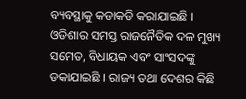ବ୍ୟବସ୍ଥାକୁ କଡାକଡି କରାଯାଇଛି । ଓଡିଶାର ସମସ୍ତ ରାଜନୈତିକ ଦଳ ମୁଖ୍ୟ ସମେତ, ବିଧାୟକ ଏବଂ ସାଂସଦଙ୍କୁ ଡକାଯାଇଛି । ରାଜ୍ୟ ତଥା ଦେଶର କିଛି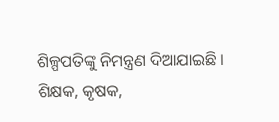ଶିଳ୍ପପତିଙ୍କୁ ନିମନ୍ତ୍ରଣ ଦିଆଯାଇଛି । ଶିକ୍ଷକ, କୃଷକ,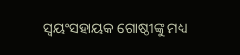ସ୍ୱୟଂସହାୟକ ଗୋଷ୍ଠୀଙ୍କୁ ମଧ୍ୟ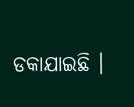ଡକାଯାଇଛି ।